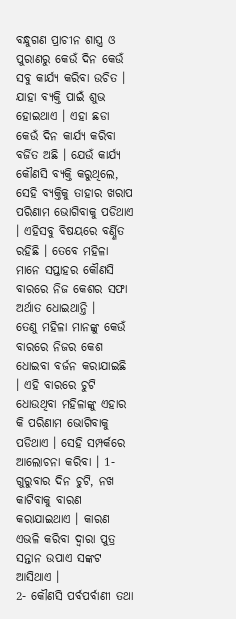ବନ୍ଧୁଗଣ ପ୍ରାଚୀନ ଶାସ୍ତ୍ର ଓ ପୁରାଣରୁ କେଉଁ ଦିନ କେଉଁ ସବୁ କାର୍ଯ୍ୟ କରିବା ଉଚିତ । ଯାହା ବ୍ୟକ୍ତି ପାଇଁ ଶୁଭ ହୋଇଥାଏ । ଏହା ଛଡା କେଉଁ ଦିନ କାର୍ଯ୍ୟ କରିବା ବର୍ଜିତ ଅଛି । ଯେଉଁ କାର୍ଯ୍ୟ କୌଣସି ବ୍ୟକ୍ତି କରୁଥିଲେ, ସେହି ବ୍ୟକ୍ତିକୁ ତାହାର ଖରାପ ପରିଣାମ ଭୋଗିବାକୁ ପଡିଥାଏ । ଏହିସବୁ ବିଷୟରେ ବର୍ଣ୍ଣିତ ରହିଛି । ତେବେ ମହିଳା ମାନେ ସପ୍ତାହର କୌଣସି ବାରରେ ନିଜ କେଶର ସଫା ଅର୍ଥାତ ଧୋଇଥାନ୍ତି ।
ତେଣୁ ମହିଳା ମାନଙ୍କୁ କେଉଁ ବାରରେ ନିଜର କେଶ ଧୋଇବା ବର୍ଜନ କରାଯାଇଛି । ଏହି ବାରରେ ଚୁଟି ଧୋଉଥିବା ମହିଳାଙ୍କୁ ଏହାର କି ପରିଣାମ ଭୋଗିବାକୁ ପଡିଥାଏ । ସେହି ସମ୍ପର୍କରେ ଆଲୋଚନା କରିବା । 1- ଗୁରୁବାର ଦିନ ଚୁଟି, ନଖ କାଟିବାକୁ ବାରଣ କରାଯାଇଥାଏ । କାରଣ ଏଭଳି କରିବା ଦ୍ଵାରା ପୁତ୍ର ସନ୍ତାନ ଉପାଏ ସଙ୍କଟ ଆସିଥାଏ ।
2- କୌଣସି ପର୍ବପର୍ବାଣୀ ତଥା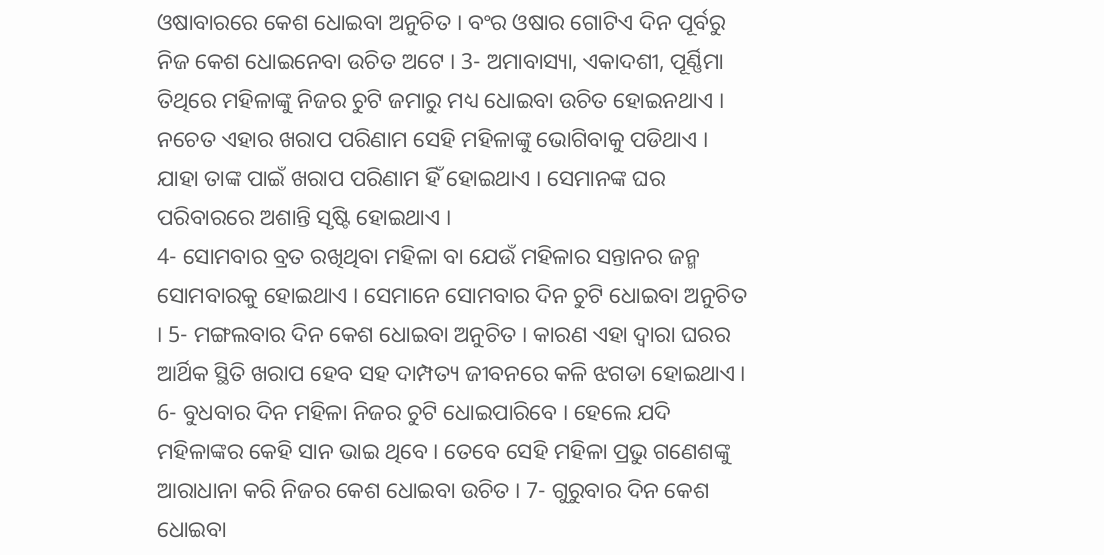ଓଷାବାରରେ କେଶ ଧୋଇବା ଅନୁଚିତ । ବଂର ଓଷାର ଗୋଟିଏ ଦିନ ପୂର୍ବରୁ ନିଜ କେଶ ଧୋଇନେବା ଉଚିତ ଅଟେ । 3- ଅମାବାସ୍ୟା, ଏକାଦଶୀ, ପୂର୍ଣ୍ଣିମା ତିଥିରେ ମହିଳାଙ୍କୁ ନିଜର ଚୁଟି ଜମାରୁ ମଧ୍ୟ ଧୋଇବା ଉଚିତ ହୋଇନଥାଏ । ନଚେତ ଏହାର ଖରାପ ପରିଣାମ ସେହି ମହିଳାଙ୍କୁ ଭୋଗିବାକୁ ପଡିଥାଏ । ଯାହା ତାଙ୍କ ପାଇଁ ଖରାପ ପରିଣାମ ହିଁ ହୋଇଥାଏ । ସେମାନଙ୍କ ଘର ପରିବାରରେ ଅଶାନ୍ତି ସୃଷ୍ଟି ହୋଇଥାଏ ।
4- ସୋମବାର ବ୍ରତ ରଖିଥିବା ମହିଳା ବା ଯେଉଁ ମହିଳାର ସନ୍ତାନର ଜନ୍ମ ସୋମବାରକୁ ହୋଇଥାଏ । ସେମାନେ ସୋମବାର ଦିନ ଚୁଟି ଧୋଇବା ଅନୁଚିତ । 5- ମଙ୍ଗଲବାର ଦିନ କେଶ ଧୋଇବା ଅନୁଚିତ । କାରଣ ଏହା ଦ୍ଵାରା ଘରର ଆର୍ଥିକ ସ୍ଥିତି ଖରାପ ହେବ ସହ ଦାମ୍ପତ୍ୟ ଜୀବନରେ କଳି ଝଗଡା ହୋଇଥାଏ ।
6- ବୁଧବାର ଦିନ ମହିଳା ନିଜର ଚୁଟି ଧୋଇପାରିବେ । ହେଲେ ଯଦି ମହିଳାଙ୍କର କେହି ସାନ ଭାଇ ଥିବେ । ତେବେ ସେହି ମହିଳା ପ୍ରଭୁ ଗଣେଶଙ୍କୁ ଆରାଧାନା କରି ନିଜର କେଶ ଧୋଇବା ଉଚିତ । 7- ଗୁରୁବାର ଦିନ କେଶ ଧୋଇବା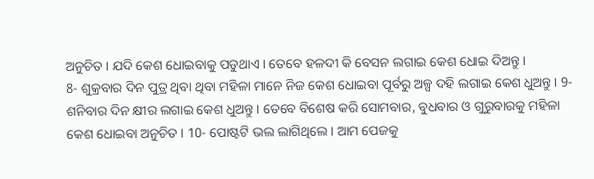ଅନୁଚିତ । ଯଦି କେଶ ଧୋଇବାକୁ ପଡୁଥାଏ । ତେବେ ହଳଦୀ କି ବେସନ ଲଗାଇ କେଶ ଧୋଇ ଦିଅନ୍ତୁ ।
8- ଶୁକ୍ରବାର ଦିନ ପୁତ୍ର ଥିବା ଥିବା ମହିଳା ମାନେ ନିଜ କେଶ ଧୋଇବା ପୂର୍ବରୁ ଅଳ୍ପ ଦହି ଲଗାଇ କେଶ ଧୁଅନ୍ତୁ । 9- ଶନିବାର ଦିନ କ୍ଷୀର ଲଗାଇ କେଶ ଧୁଅନ୍ତୁ । ତେବେ ବିଶେଷ କରି ସୋମବାର, ବୁଧବାର ଓ ଗୁରୁବାରକୁ ମହିଳା କେଶ ଧୋଇବା ଅନୁଚିତ । 10- ପୋଷ୍ଟଟି ଭଲ ଲାଗିଥିଲେ । ଆମ ପେଜକୁ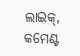ଲାଇକ୍, କମେଣ୍ଟ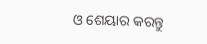ଓ ଶେୟାର କରନ୍ତୁ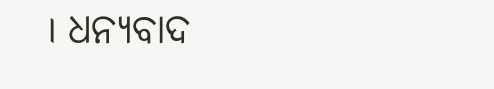। ଧନ୍ୟବାଦ